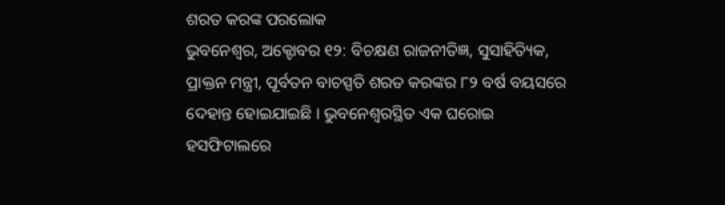ଶରତ କରଙ୍କ ପରଲୋକ
ଭୁବନେଶ୍ୱର, ଅକ୍ଟୋବର ୧୨: ବିଚକ୍ଷଣ ରାଜନୀତିଜ୍ଞ, ସୁସାହିତ୍ୟିକ, ପ୍ରାକ୍ତନ ମନ୍ତ୍ରୀ, ପୂର୍ବତନ ବାଚସ୍ପତି ଶରତ କରଙ୍କର ୮୨ ବର୍ଷ ବୟସରେ ଦେହାନ୍ତ ହୋଇଯାଇଛି । ଭୁବନେଶ୍ୱରସ୍ଥିତ ଏକ ଘରୋଇ ହସଫିଟାଲରେ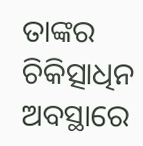ତାଙ୍କର ଚିକିତ୍ସାଧିନ ଅବସ୍ଥାରେ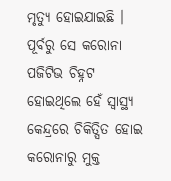ମୃତ୍ୟୁ ହୋଇଯାଇଛି । ପୂର୍ବରୁ ସେ କରୋନା ପଜିଟିଭ ଚିହ୍ନଟ ହୋଇଥିଲେ ହେଁ ସ୍ୱାସ୍ଥ୍ୟ କେନ୍ଦ୍ରରେ ଚିକିତ୍ସିତ ହୋଇ କରୋନାରୁ ମୁକ୍ତ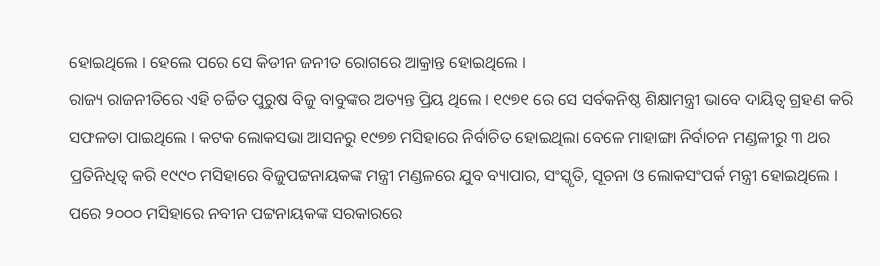ହୋଇଥିଲେ । ହେଲେ ପରେ ସେ କିଡୀନ ଜନୀତ ରୋଗରେ ଆକ୍ରାନ୍ତ ହୋଇଥିଲେ ।
ରାଜ୍ୟ ରାଜନୀତିରେ ଏହି ଚର୍ଚ୍ଚିତ ପୁରୁଷ ବିଜୁ ବାବୁଙ୍କର ଅତ୍ୟନ୍ତ ପ୍ରିୟ ଥିଲେ । ୧୯୭୧ ରେ ସେ ସର୍ବକନିଷ୍ଠ ଶିକ୍ଷାମନ୍ତ୍ରୀ ଭାବେ ଦାୟିତ୍ୱ ଗ୍ରହଣ କରି ସଫଳତା ପାଇଥିଲେ । କଟକ ଲୋକସଭା ଆସନରୁ ୧୯୭୭ ମସିହାରେ ନିର୍ବାଚିତ ହୋଇଥିଲା ବେଳେ ମାହାଙ୍ଗା ନିର୍ବାଚନ ମଣ୍ଡଳୀରୁ ୩ ଥର ପ୍ରତିନିଧିତ୍ୱ କରି ୧୯୯୦ ମସିହାରେ ବିଜୁପଟ୍ଟନାୟକଙ୍କ ମନ୍ତ୍ରୀ ମଣ୍ଡଳରେ ଯୁବ ବ୍ୟାପାର, ସଂସ୍କୃତି, ସୂଚନା ଓ ଲୋକସଂପର୍କ ମନ୍ତ୍ରୀ ହୋଇଥିଲେ । ପରେ ୨୦୦୦ ମସିହାରେ ନବୀନ ପଟ୍ଟନାୟକଙ୍କ ସରକାରରେ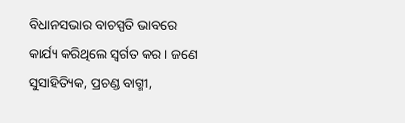ବିଧାନସଭାର ବାଚସ୍ପତି ଭାବରେ କାର୍ଯ୍ୟ କରିଥିଲେ ସ୍ୱର୍ଗତ କର । ଜଣେ ସୁସାହିତ୍ୟିକ, ପ୍ରଚଣ୍ଡ ବାଗ୍ମୀ,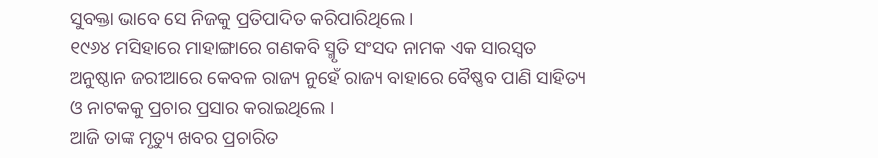ସୁବକ୍ତା ଭାବେ ସେ ନିଜକୁ ପ୍ରତିପାଦିତ କରିପାରିଥିଲେ ।
୧୯୬୪ ମସିହାରେ ମାହାଙ୍ଗାରେ ଗଣକବି ସ୍ମୃତି ସଂସଦ ନାମକ ଏକ ସାରସ୍ୱତ ଅନୁଷ୍ଠାନ ଜରୀଆରେ କେବଳ ରାଜ୍ୟ ନୁହେଁ ରାଜ୍ୟ ବାହାରେ ବୈଷ୍ଣବ ପାଣି ସାହିତ୍ୟ ଓ ନାଟକକୁ ପ୍ରଚାର ପ୍ରସାର କରାଇଥିଲେ ।
ଆଜି ତାଙ୍କ ମୃତ୍ୟୁ ଖବର ପ୍ରଚାରିତ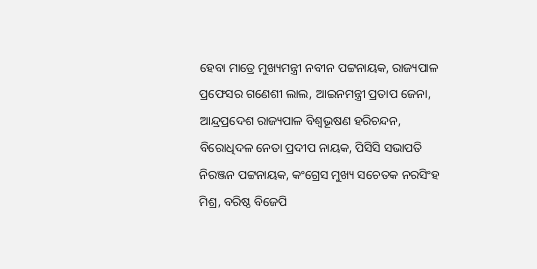ହେବା ମାତ୍ରେ ମୁଖ୍ୟମନ୍ତ୍ରୀ ନବୀନ ପଟ୍ଟନାୟକ, ରାଜ୍ୟପାଳ ପ୍ରଫେସର ଗଣେଶୀ ଲାଲ, ଆଇନମନ୍ତ୍ରୀ ପ୍ରତାପ ଜେନା, ଆନ୍ଦ୍ରପ୍ରଦେଶ ରାଜ୍ୟପାଳ ବିଶ୍ୱଭୂଷଣ ହରିଚନ୍ଦନ, ବିରୋଧିଦଳ ନେତା ପ୍ରଦୀପ ନାୟକ, ପିସିସି ସଭାପତି ନିରଞ୍ଜନ ପଟ୍ଟନାୟକ, କଂଗ୍ରେସ ମୁଖ୍ୟ ସଚେତକ ନରସିଂହ ମିଶ୍ର, ବରିଷ୍ଠ ବିଜେପି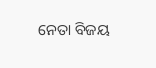ନେତା ବିଜୟ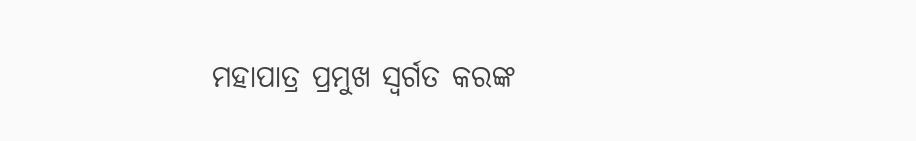ମହାପାତ୍ର ପ୍ରମୁଖ ସ୍ୱର୍ଗତ କରଙ୍କ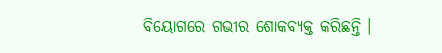ବିୟୋଗରେ ଗଭୀର ଶୋକବ୍ୟକ୍ତ କରିଛନ୍ତି ।